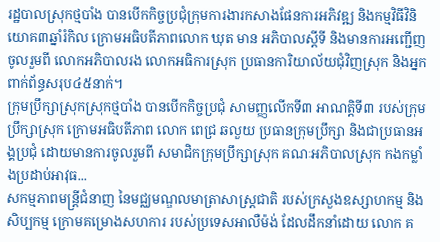រដ្ឋបាលស្រុកថ្មបាំង បានបើកកិច្ចប្រជុំក្រុមការងារកសាងផែនការអភិវឌ្ឍ និងកម្មវិធីវិនិយោគ៣ឆ្នាំរំកិល ក្រោមអធិបតីភាពលោក ឃុត មាន អភិបាលស្តីទី និងមានការអញ្ជើញចូលរួមពី លោកអភិបាលរង លោកអធិការស្រុក ប្រធានការិយាល័យជុំវិញស្រុក និងអ្នកពាក់ព័ន្ធសរុប៤៥នាក់។
ក្រុមប្រឹក្សាស្រុកស្រុកថ្មបាំង បានបើកកិច្ចប្រជុំ សាមញ្ញលើកទី៣ អាណត្តិទី៣ របស់ក្រុមប្រឹក្សាស្រុក ក្រោមអធិបតីភាព លោក ពេជ្រ ឆលួយ ប្រធានក្រុមប្រឹក្សា និងជាប្រធានអង្គប្រជុំ ដោយមានការចូលរួមពី សមាជិកក្រុមប្រឹក្សាស្រុក គណៈអភិបាលស្រុក កងកម្លាំងប្រដាប់អាវុធ...
សកម្មភាពមន្ត្រីជំនាញ នៃមជ្ឈមណ្ឌលមាត្រាសាស្រ្តជាតិ របស់ក្រសួងឧស្សាហកម្ម និងសិប្បកម្ម ក្រោមគម្រោងសហការ របស់ប្រទេសអាលឺម៉ង់ ដែលដឹកនាំដោយ លោក គ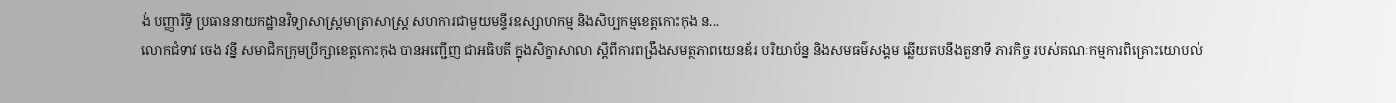ង់ បញ្ញារិទ្ធិ ប្រធាននាយកដ្ឋានវិទ្យាសាស្ត្រមាត្រាសាស្រ្ត សហការជាមួយមន្ទីរឧស្សាហកម្ម និងសិប្បកម្មខេត្តកោះកុង ន...
លោកជំទាវ ចេង វន្នី សមាជិកក្រុមប្រឹក្សាខេត្តកោះកុង បានអញ្ជើញ ជាអធិបតី ក្នុងសិក្ខាសាលា ស្តីពីការពង្រឹងសមត្ថភាពយេនឌ័រ បរិយាប័ន្ន និងសមធម៌សង្គម ឆ្លើយតបនឹងតួនាទី ភារកិច្ច របស់គណៈកម្មការពិគ្រោះយោបល់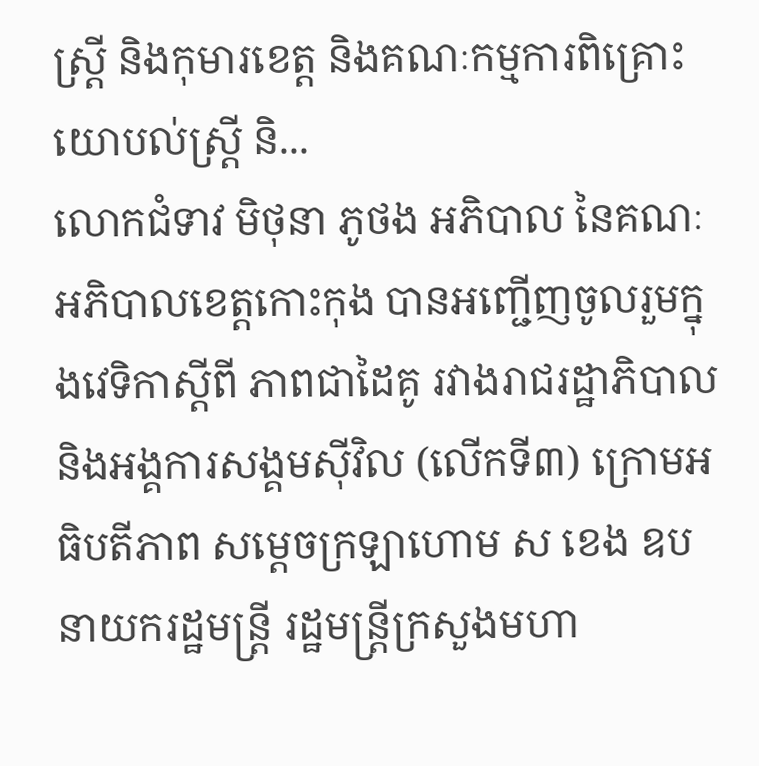ស្ត្រី និងកុមារខេត្ត និងគណៈកម្មការពិគ្រោះយោបល់ស្ត្រី និ...
លោកជំទាវ មិថុនា ភូថង អភិបាល នៃគណៈអភិបាលខេត្តកោះកុង បានអញ្ជើញចូលរួមក្នុងវេទិកាស្ដីពី ភាពជាដៃគូ រវាងរាជរដ្ឋាភិបាល និងអង្គការសង្គមស៊ីវិល (លើកទី៣) ក្រោមអធិបតីភាព សម្ដេចក្រឡាហោម ស ខេង ឧបនាយករដ្ឋមន្ត្រី រដ្ឋមន្ត្រីក្រសួងមហា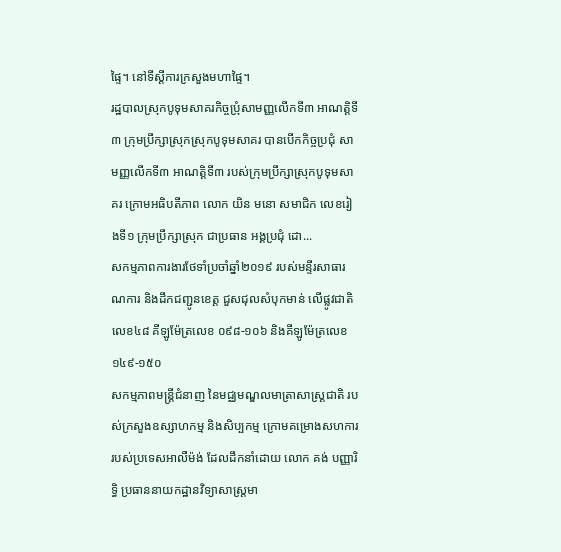ផ្ទៃ។ នៅទីស្ដីការក្រសួងមហាផ្ទៃ។
រដ្ឋបាលស្រុកបូទុមសាគរកិច្ចប្រុំសាមញ្ញលើកទី៣ អាណត្តិទី៣ ក្រុមប្រឹក្សាស្រុកស្រុកបូទុមសាគរ បានបើកកិច្ចប្រជុំ សាមញ្ញលើកទី៣ អាណត្តិទី៣ របស់ក្រុមប្រឹក្សាស្រុកបូទុមសាគរ ក្រោមអធិបតីភាព លោក យិន មនោ សមាជិក លេខរៀងទី១ ក្រុមប្រឹក្សាស្រុក ជាប្រធាន អង្គប្រជុំ ដោ...
សកម្មភាពការងារថែទាំប្រចាំឆ្នាំ២០១៩ របស់មន្ទីរសាធារណការ និងដឹកជញ្ជូនខេត្ត ជួសជុលសំបុកមាន់ លើផ្លូវជាតិលេខ៤៨ គីឡូម៉ែត្រលេខ ០៩៨-១០៦ និងគីឡូម៉ែត្រលេខ១៤៩-១៥០
សកម្មភាពមន្ត្រីជំនាញ នៃមជ្ឈមណ្ឌលមាត្រាសាស្រ្តជាតិ របស់ក្រសួងឧស្សាហកម្ម និងសិប្បកម្ម ក្រោមគម្រោងសហការ របស់ប្រទេសអាលឺម៉ង់ ដែលដឹកនាំដោយ លោក គង់ បញ្ញារិទ្ធិ ប្រធាននាយកដ្ឋានវិទ្យាសាស្ត្រមា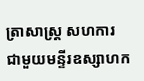ត្រាសាស្រ្ត សហការ ជាមួយមន្ទីរឧស្សាហក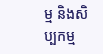ម្ម និងសិប្បកម្ម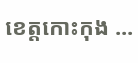ខេត្តកោះកុង ...